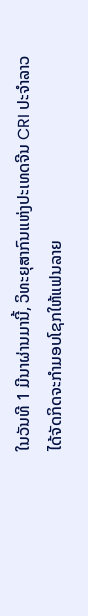ໃນວັນທີ 1 ມີນາຜ່ານມານີ້, ວິທະຍຸສາກົນແຫ່ງປະເທດຈີນ CRI ປະຈໍາລາວ ໄດ້ຈັດກິດຈະກໍາມອບໂຊກໃຫ້ແຟນລາຍ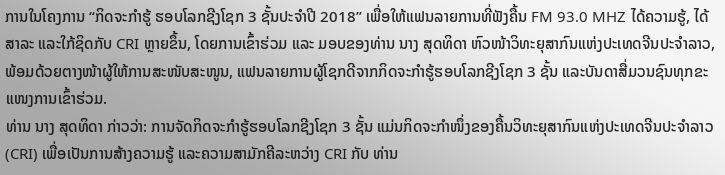ການໃນໂຄງການ “ກິດຈະກຳຮູ້ ຮອບໂລກຊີງໂຊກ 3 ຊັ້ນປະຈໍາປີ 2018” ເພື່ອໃຫ້ແຟນລາຍການທີ່ຟັງຄື້ນ FM 93.0 MHZ ໄດ້ຄວາມຮູ້, ໄດ້ສາລະ ແລະໃກ້ຊິດກັບ CRI ຫຼາຍຂຶ້ນ, ໂດຍການເຂົ້າຮ່ວມ ແລະ ມອບຂອງທ່ານ ນາງ ສຸດທິດາ ຫົວໜ້າວິທະຍຸສາກົນແຫ່ງປະເທດຈີນປະຈໍາລາວ, ພ້ອມດ້ວຍຕາງໜ້າຜູ້ໃຫ້ການສະໜັບສະໜູນ, ແຟນລາຍການຜູ້ໂຊກດີຈາກກິດຈະກໍາຮູ້ຮອບໂລກຊີງໂຊກ 3 ຊັ້ນ ແລະບັນດາສື່ມວນຊົນທຸກຂະແໜງການເຂົ້າຮ່ວມ.
ທ່ານ ນາງ ສຸດທິດາ ກ່າວວ່າ: ການຈັດກິດຈະກຳຮູ້ຮອບໂລກຊີງໂຊກ 3 ຊັ້ນ ແມ່ນກິດຈະກຳໜຶ່ງຂອງຄື້ນວິທະຍຸສາກົນແຫ່ງປະເທດຈີນປະຈຳລາວ (CRI) ເພື່ອເປັນການສ້າງຄວາມຮູ້ ແລະຄວາມສາມັກຄີລະຫວ່າງ CRI ກັບ ທ່ານ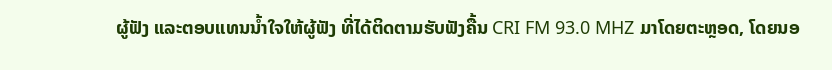ຜູ້ຟັງ ແລະຕອບແທນນ້ຳໃຈໃຫ້ຜູ້ຟັງ ທີ່ໄດ້ຕິດຕາມຮັບຟັງຄື້ນ CRI FM 93.0 MHZ ມາໂດຍຕະຫຼອດ, ໂດຍນອ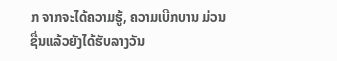ກ ຈາກຈະໄດ້ຄວາມຮູ້, ຄວາມເບີກບານ ມ່ວນຊື່ນແລ້ວຍັງໄດ້ຮັບລາງວັນ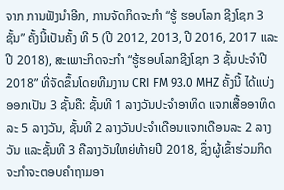ຈາກ ການຟັງນຳອີກ, ການຈັດກິດຈະກໍາ “ຮູ້ ຮອບໂລກ ຊີງໂຊກ 3 ຊັ້ນ” ຄັ້ງນີ້ເປັນຄັ້ງ ທີ 5 (ປີ 2012, 2013, ປີ 2016, 2017 ແລະປີ 2018), ສະເພາະກິດຈະກຳ “ຮູ້ຮອບໂລກຊີງໂຊກ 3 ຊັ້ນປະຈໍາປີ 2018” ທີ່ຈັດຂຶ້ນໂດຍທີມງານ CRI FM 93.0 MHZ ຄັ້ງນີ້ ໄດ້ແບ່ງອອກເປັນ 3 ຊັ້ນຄື: ຊັ້ນທີ 1 ລາງວັນປະຈໍາອາທິດ ແຈກເສື້ອອາທິດລະ 5 ລາງວັນ, ຊັ້ນທີ 2 ລາງວັນປະຈໍາເດືອນແຈກເດືອນລະ 2 ລາງວັນ ແລະຊັ້ນທີ 3 ຄືລາງວັນໃຫຍ່ທ້າຍປີ 2018, ຊຶ່ງຜູ້ເຂົ້າຮ່ວມກິດຈະກໍາຈະຕອບຄໍາຖາມອາ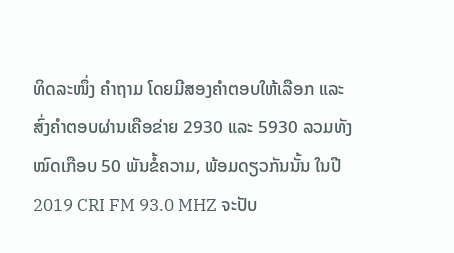ທິດລະໜຶ່ງ ຄໍາຖາມ ໂດຍມີສອງຄໍາຕອບໃຫ້ເລືອກ ແລະສົ່ງຄໍາຕອບຜ່ານເຄືອຂ່າຍ 2930 ແລະ 5930 ລວມທັງໝົດເກືອບ 50 ພັນຂໍ້ຄວາມ, ພ້ອມດຽວກັນນັ້ນ ໃນປີ 2019 CRI FM 93.0 MHZ ຈະປັບ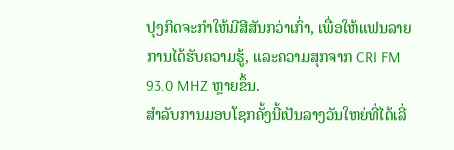ປຸງກິດຈະກໍາໃຫ້ມີສີສັນກວ່າເກົ່າ, ເພື່ອໃຫ້ແຟນລາຍການໄດ້ຮັບຄວາມຮູ້, ແລະຄວາມສຸກຈາກ CRI FM 93.0 MHZ ຫຼາຍຂຶ້ນ.
ສໍາລັບການມອບໂຊກຄັ້ງນີ້ເປັນລາງວັນໃຫຍ່ທີ່ໄດ້ເລີ່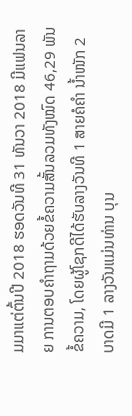ມມາແຕ່ຕົ້ນປີ 2018 ຮອດວັນທີ 31 ທັນວາ 2018 ມີແຟນລາຍ ການຕອບຄໍາຖາມດ້ວຍຂໍ້ຄວາມສັ້ນລວມທັງໝົດ 46,29 ພັນຂໍ້ຄວາມ, ໂດຍຜູ້ໂຊກດີໄດ້ຮັບລາງວັນທີ 1 ສາຍຄໍຄໍາ ນໍ້າໜັກ 2 ບາດມີ 1 ລາງວັນແມ່ນທ່ານ ບຸນ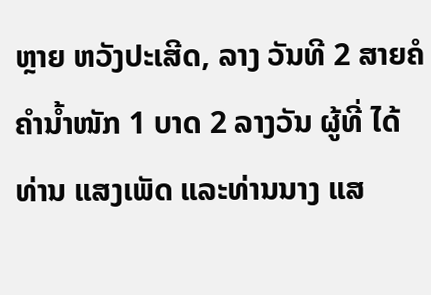ຫຼາຍ ຫວັງປະເສີດ, ລາງ ວັນທີ 2 ສາຍຄໍຄຳນໍ້າໜັກ 1 ບາດ 2 ລາງວັນ ຜູ້ທີ່ ໄດ້ທ່ານ ແສງເພັດ ແລະທ່ານນາງ ແສ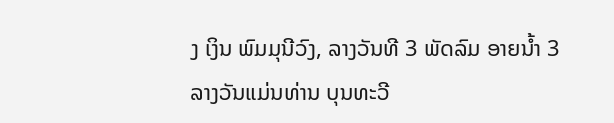ງ ເງິນ ພົມມຸນີວົງ, ລາງວັນທີ 3 ພັດລົມ ອາຍນ້ຳ 3 ລາງວັນແມ່ນທ່ານ ບຸນທະວີ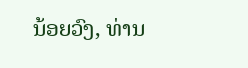ນ້ອຍວົງ, ທ່ານ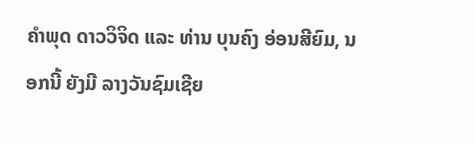ຄຳພຸດ ດາວວິຈິດ ແລະ ທ່ານ ບຸນຄົງ ອ່ອນສີຍົມ, ນອກນີ້ ຍັງມີ ລາງວັນຊົມເຊີຍ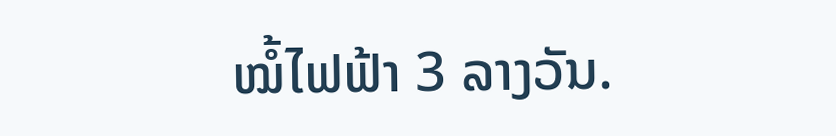ໝໍ້ໄຟຟ້າ 3 ລາງວັນ.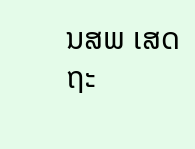ນສພ ເສດຖະ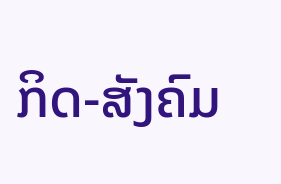ກິດ-ສັງຄົມ